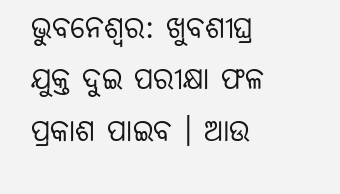ଭୁବନେଶ୍ବର: ଖୁବଶୀଘ୍ର ଯୁକ୍ତ ଦୁଇ ପରୀକ୍ଷା ଫଳ ପ୍ରକାଶ ପାଇବ । ଆଉ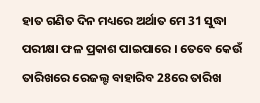ହାତ ଗଣିତ ଦିନ ମଧ୍ୟରେ ଅର୍ଥାତ ମେ 31 ସୁଦ୍ଧା ପରୀକ୍ଷା ଫଳ ପ୍ରକାଶ ପାଇପାରେ । ତେବେ କେଉଁ ତାରିଖରେ ରେଜଲ୍ଟ ବାହାରିବ 28ରେ ତାରିଖ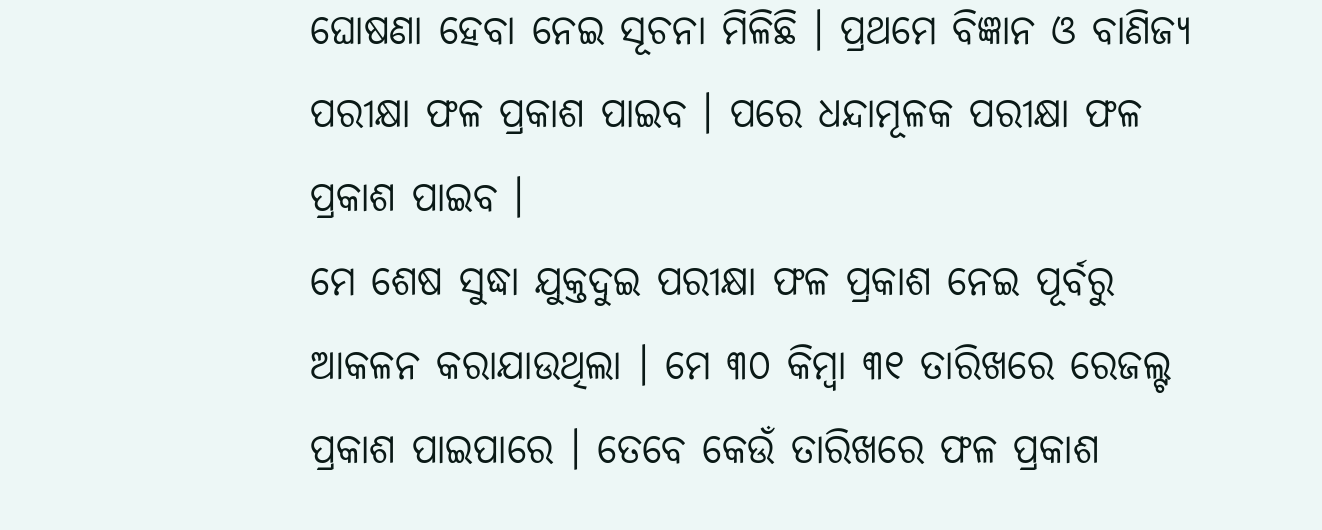ଘୋଷଣା ହେବା ନେଇ ସୂଚନା ମିଳିଛି । ପ୍ରଥମେ ବିଜ୍ଞାନ ଓ ବାଣିଜ୍ୟ ପରୀକ୍ଷା ଫଳ ପ୍ରକାଶ ପାଇବ । ପରେ ଧନ୍ଦାମୂଳକ ପରୀକ୍ଷା ଫଳ ପ୍ରକାଶ ପାଇବ ।
ମେ ଶେଷ ସୁଦ୍ଧା ଯୁକ୍ତଦୁଇ ପରୀକ୍ଷା ଫଳ ପ୍ରକାଶ ନେଇ ପୂର୍ବରୁ ଆକଳନ କରାଯାଉଥିଲା । ମେ ୩୦ କିମ୍ବା ୩୧ ତାରିଖରେ ରେଜଲ୍ଟ ପ୍ରକାଶ ପାଇପାରେ । ତେବେ କେଉଁ ତାରିଖରେ ଫଳ ପ୍ରକାଶ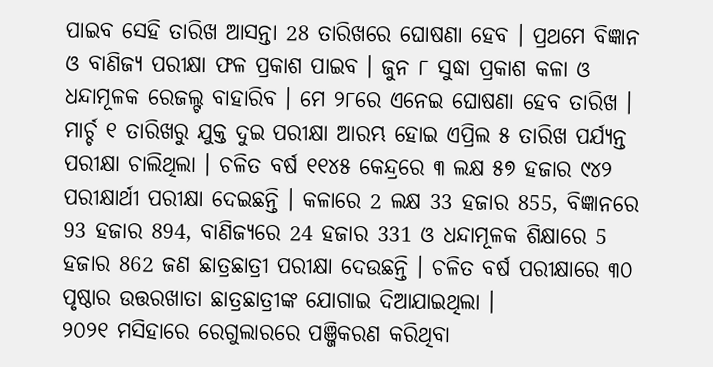ପାଇବ ସେହି ତାରିଖ ଆସନ୍ତା 28 ତାରିଖରେ ଘୋଷଣା ହେବ । ପ୍ରଥମେ ବିଜ୍ଞାନ ଓ ବାଣିଜ୍ୟ ପରୀକ୍ଷା ଫଳ ପ୍ରକାଶ ପାଇବ । ଜୁନ ୮ ସୁଦ୍ଧା ପ୍ରକାଶ କଳା ଓ ଧନ୍ଦାମୂଳକ ରେଜଲ୍ଟ ବାହାରିବ । ମେ ୨୮ରେ ଏନେଇ ଘୋଷଣା ହେବ ତାରିଖ ।
ମାର୍ଚ୍ଚ ୧ ତାରିଖରୁ ଯୁକ୍ତ ଦୁଇ ପରୀକ୍ଷା ଆରମ୍ଭ ହୋଇ ଏପ୍ରିଲ ୫ ତାରିଖ ପର୍ଯ୍ୟନ୍ତ ପରୀକ୍ଷା ଚାଲିଥିଲା । ଚଳିତ ବର୍ଷ ୧୧୪୫ କେନ୍ଦ୍ରରେ ୩ ଲକ୍ଷ ୫୭ ହଜାର ୯୪୨ ପରୀକ୍ଷାର୍ଥୀ ପରୀକ୍ଷା ଦେଇଛନ୍ତି । କଳାରେ 2 ଲକ୍ଷ 33 ହଜାର 855, ବିଜ୍ଞାନରେ 93 ହଜାର 894, ବାଣିଜ୍ୟରେ 24 ହଜାର 331 ଓ ଧନ୍ଦାମୂଳକ ଶିକ୍ଷାରେ 5 ହଜାର 862 ଜଣ ଛାତ୍ରଛାତ୍ରୀ ପରୀକ୍ଷା ଦେଉଛନ୍ତି । ଚଳିତ ବର୍ଷ ପରୀକ୍ଷାରେ ୩୦ ପୃଷ୍ଠାର ଉତ୍ତରଖାତା ଛାତ୍ରଛାତ୍ରୀଙ୍କ ଯୋଗାଇ ଦିଆଯାଇଥିଲା ।
୨୦୨୧ ମସିହାରେ ରେଗୁଲାରରେ ପଞ୍ଜିକରଣ କରିଥିବା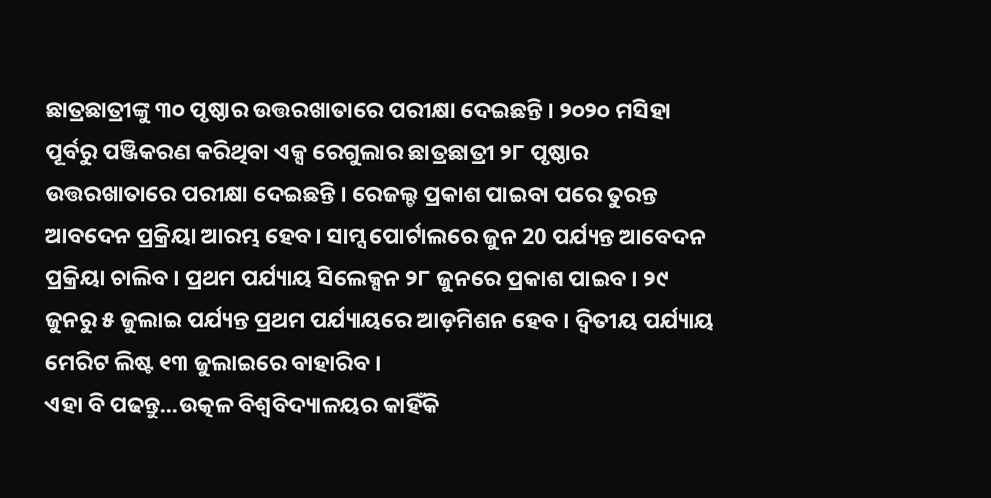ଛାତ୍ରଛାତ୍ରୀଙ୍କୁ ୩୦ ପୃଷ୍ଠାର ଉତ୍ତରଖାତାରେ ପରୀକ୍ଷା ଦେଇଛନ୍ତି । ୨୦୨୦ ମସିହା ପୂର୍ବରୁ ପଞ୍ଜିକରଣ କରିଥିବା ଏକ୍ସ ରେଗୁଲାର ଛାତ୍ରଛାତ୍ରୀ ୨୮ ପୃଷ୍ଠାର ଉତ୍ତରଖାତାରେ ପରୀକ୍ଷା ଦେଇଛନ୍ତି । ରେଜଲ୍ଚ ପ୍ରକାଶ ପାଇବା ପରେ ତୁରନ୍ତ ଆବଦେନ ପ୍ରକ୍ରିୟା ଆରମ୍ଭ ହେବ। ସାମ୍ସ ପୋର୍ଟାଲରେ ଜୁନ 20 ପର୍ଯ୍ୟନ୍ତ ଆବେଦନ ପ୍ରକ୍ରିୟା ଚାଲିବ । ପ୍ରଥମ ପର୍ଯ୍ୟାୟ ସିଲେକ୍ସନ ୨୮ ଜୁନରେ ପ୍ରକାଶ ପାଇବ । ୨୯ ଜୁନରୁ ୫ ଜୁଲାଇ ପର୍ଯ୍ୟନ୍ତ ପ୍ରଥମ ପର୍ଯ୍ୟାୟରେ ଆଡ଼ମିଶନ ହେବ । ଦ୍ବିତୀୟ ପର୍ଯ୍ୟାୟ ମେରିଟ ଲିଷ୍ଟ ୧୩ ଜୁଲାଇରେ ବାହାରିବ ।
ଏହା ବି ପଢନ୍ତୁ...ଉତ୍କଳ ବିଶ୍ବବିଦ୍ୟାଳୟର କାହିଁକି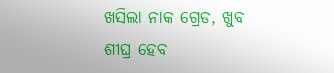ଖସିଲା ନାକ ଗ୍ରେଡ, ଖୁବ ଶୀଘ୍ର ହେବ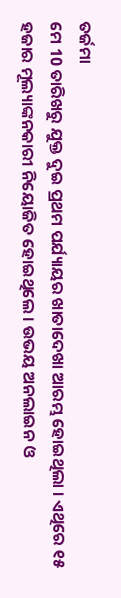ତର୍ଜମା
ମେ 10 ତାରିଖରୁ ଯୁକ୍ତ ଦୁଇ ପ୍ରଥମ ପର୍ଯ୍ୟାୟର ଖାତାଦେଖା ଆରମ୍ଭ ହୋଇଥିଲା । ଏଥିରେ ୧୫ ହଜାର ମୂଲ୍ୟାଙ୍କନକାରୀ ନିୟୋଜିତ ହୋଇଥିଲେ । ଉଭୟ ଅନଲାଇନ ଓ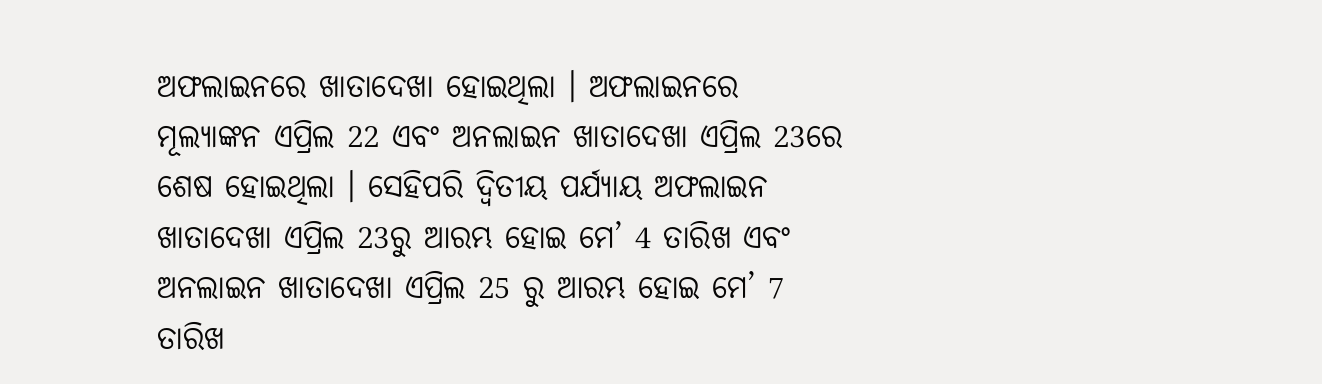ଅଫଲାଇନରେ ଖାତାଦେଖା ହୋଇଥିଲା । ଅଫଲାଇନରେ ମୂଲ୍ୟାଙ୍କନ ଏପ୍ରିଲ 22 ଏବଂ ଅନଲାଇନ ଖାତାଦେଖା ଏପ୍ରିଲ 23ରେ ଶେଷ ହୋଇଥିଲା । ସେହିପରି ଦ୍ବିତୀୟ ପର୍ଯ୍ୟାୟ ଅଫଲାଇନ ଖାତାଦେଖା ଏପ୍ରିଲ 23ରୁ ଆରମ୍ଭ ହୋଇ ମେ’ 4 ତାରିଖ ଏବଂ ଅନଲାଇନ ଖାତାଦେଖା ଏପ୍ରିଲ 25 ରୁ ଆରମ୍ଭ ହୋଇ ମେ’ 7 ତାରିଖ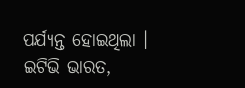ପର୍ଯ୍ୟନ୍ତ ହୋଇଥିଲା ।
ଇଟିଭି ଭାରତ,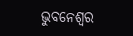ଭୁବନେଶ୍ବର